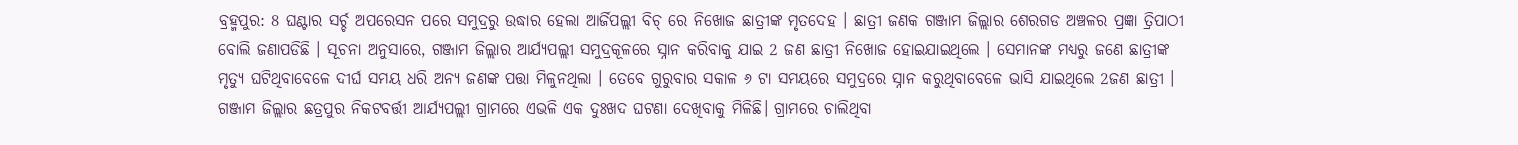ବ୍ରହ୍ମପୁର: 8 ଘଣ୍ଟାର ସର୍ଚ୍ଚ ଅପରେସନ ପରେ ସମୁଦ୍ରରୁ ଉଦ୍ଧାର ହେଲା ଆର୍ଜିପଲ୍ଲୀ ବିଚ୍ ରେ ନିଖୋଜ ଛାତ୍ରୀଙ୍କ ମୃତଦେହ । ଛାତ୍ରୀ ଜଣକ ଗଞ୍ଜାମ ଜିଲ୍ଲାର ଶେରଗଡ ଅଞ୍ଚଳର ପ୍ରଜ୍ଞା ତ୍ରିପାଠୀ ବୋଲି ଜଣାପଡିଛି । ସୂଚନା ଅନୁସାରେ, ଗଞ୍ଜାମ ଜିଲ୍ଲାର ଆର୍ଯ୍ୟପଲ୍ଲୀ ସମୁଦ୍ରକୂଳରେ ସ୍ନାନ କରିବାକୁ ଯାଇ 2 ଜଣ ଛାତ୍ରୀ ନିଖୋଜ ହୋଇଯାଇଥିଲେ । ସେମାନଙ୍କ ମଧ୍ୟରୁ ଜଣେ ଛାତ୍ରୀଙ୍କ ମୃତ୍ୟୁ ଘଟିଥିବାବେଳେ ଦୀର୍ଘ ସମୟ ଧରି ଅନ୍ୟ ଜଣଙ୍କ ପତ୍ତା ମିଳୁନଥିଲା । ତେବେ ଗୁରୁବାର ସକାଳ ୬ ଟା ସମୟରେ ସମୁଦ୍ରରେ ସ୍ନାନ କରୁଥିବାବେଳେ ଭାସି ଯାଇଥିଲେ 2ଜଣ ଛାତ୍ରୀ ।
ଗଞ୍ଜାମ ଜିଲ୍ଲାର ଛତ୍ରପୁର ନିକଟବର୍ତ୍ତୀ ଆର୍ଯ୍ୟପଲ୍ଲୀ ଗ୍ରାମରେ ଏଭଳି ଏକ ଦୁଃଖଦ ଘଟଣା ଦେଖିବାକୁ ମିଳିଛି। ଗ୍ରାମରେ ଚାଲିଥିବା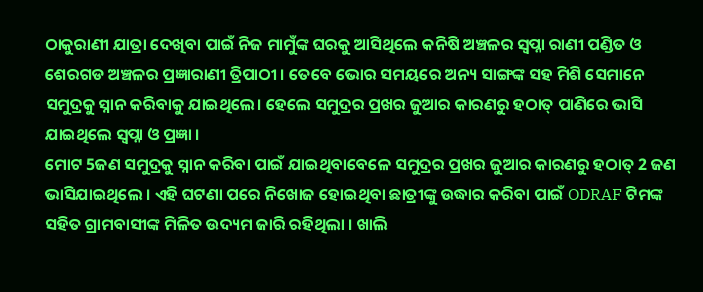ଠାକୁରାଣୀ ଯାତ୍ରା ଦେଖିବା ପାଇଁ ନିଜ ମାମୁଁଙ୍କ ଘରକୁ ଆସିଥିଲେ କନିଷି ଅଞ୍ଚଳର ସ୍ୱପ୍ନା ରାଣୀ ପଣ୍ଡିତ ଓ ଶେରଗଡ ଅଞ୍ଚଳର ପ୍ରଜ୍ଞାରାଣୀ ତ୍ରିପାଠୀ । ତେବେ ଭୋର ସମୟରେ ଅନ୍ୟ ସାଙ୍ଗଙ୍କ ସହ ମିଶି ସେମାନେ ସମୁଦ୍ରକୁ ସ୍ନାନ କରିବାକୁ ଯାଇଥିଲେ। ହେଲେ ସମୁଦ୍ରର ପ୍ରଖର ଜୁଆର କାରଣରୁ ହଠାତ୍ ପାଣିରେ ଭାସି ଯାଇଥିଲେ ସ୍ବପ୍ନା ଓ ପ୍ରଜ୍ଞା ।
ମୋଟ 5ଜଣ ସମୁଦ୍ରକୁ ସ୍ନାନ କରିବା ପାଇଁ ଯାଇଥିବାବେଳେ ସମୁଦ୍ରର ପ୍ରଖର ଜୁଆର କାରଣରୁ ହଠାତ୍ 2 ଜଣ ଭାସିଯାଇଥିଲେ । ଏହି ଘଟଣା ପରେ ନିଖୋଜ ହୋଇଥିବା ଛାତ୍ରୀଙ୍କୁ ଉଦ୍ଧାର କରିବା ପାଇଁ ODRAF ଟିମଙ୍କ ସହିତ ଗ୍ରାମବାସୀଙ୍କ ମିଳିତ ଉଦ୍ୟମ ଜାରି ରହିଥିଲା । ଖାଲି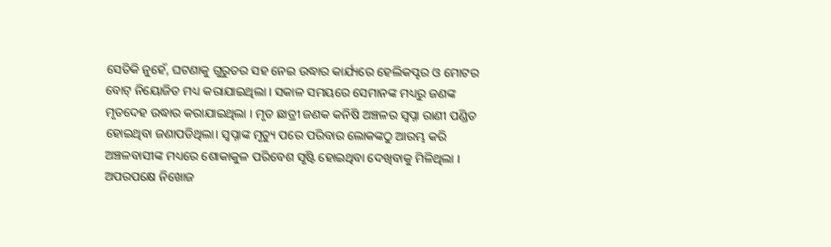ସେତିକି ନୁହେଁ, ଘଟଣାକୁ ଗୁରୁତର ସହ ନେଇ ଉଦ୍ଧାର କାର୍ଯ୍ୟରେ ହେଲିକପ୍ଟର ଓ ମୋଟର ବୋଟ୍ ନିୟୋଜିତ ମଧ୍ୟ କରାଯାଇଥିଲା । ସକାଳ ସମୟରେ ସେମାନଙ୍କ ମଧ୍ୟରୁ ଜଣଙ୍କ ମୃତଦେହ ଉଦ୍ଧାର କରାଯାଇଥିଲା । ମୃତ ଛାତ୍ରୀ ଜଣକ କନିଷି ଅଞ୍ଚଳର ସ୍ୱପ୍ନା ରାଣୀ ପଣ୍ଡିତ ହୋଇଥିବା ଜଣାପଡିଥିଲା। ସ୍ବପ୍ନାଙ୍କ ମୃତ୍ୟୁ ପରେ ପରିବାର ଲୋକଙ୍କଠୁ ଆରମ୍ଭ କରି ଅଞ୍ଚଳବାସୀଙ୍କ ମଧ୍ୟରେ ଶୋକାକୁଳ ପରିବେଶ ସୃଷ୍ଟି ହୋଇଥିବା ଦେଖିବାକୁ ମିଳିଥିଲା ।
ଅପରପକ୍ଷେ ନିଖୋଜ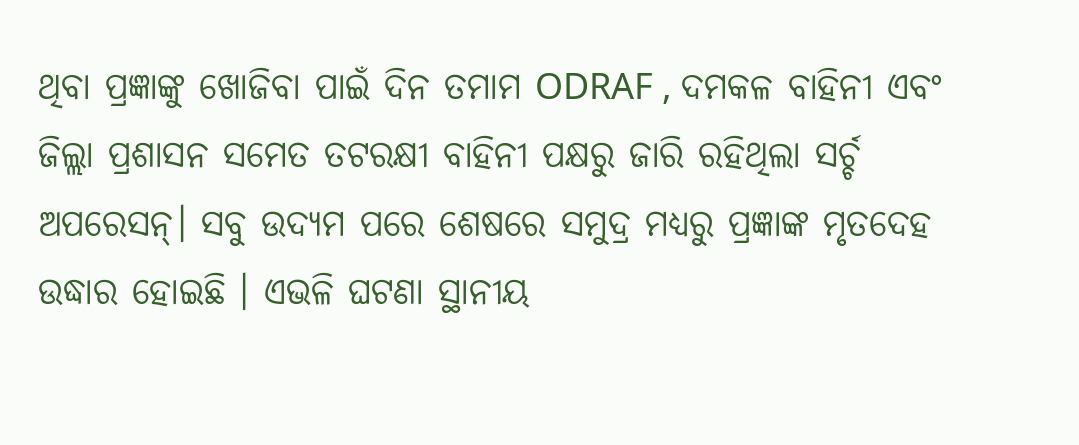ଥିବା ପ୍ରଜ୍ଞାଙ୍କୁ ଖୋଜିବା ପାଇଁ ଦିନ ତମାମ ODRAF , ଦମକଳ ବାହିନୀ ଏବଂ ଜିଲ୍ଲା ପ୍ରଶାସନ ସମେତ ତଟରକ୍ଷୀ ବାହିନୀ ପକ୍ଷରୁ ଜାରି ରହିଥିଲା ସର୍ଚ୍ଚ ଅପରେସନ୍। ସବୁ ଉଦ୍ୟମ ପରେ ଶେଷରେ ସମୁଦ୍ର ମଧ୍ୟରୁ ପ୍ରଜ୍ଞାଙ୍କ ମୃତଦେହ ଉଦ୍ଧାର ହୋଇଛି । ଏଭଳି ଘଟଣା ସ୍ଥାନୀୟ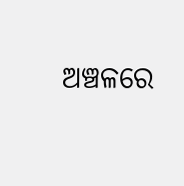ଅଞ୍ଚଳରେ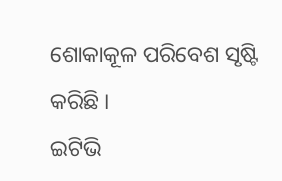ଶୋକାକୂଳ ପରିବେଶ ସୃଷ୍ଟି କରିଛି ।
ଇଟିଭି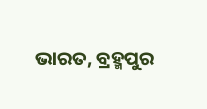ଭାରତ, ବ୍ରହ୍ମପୁର